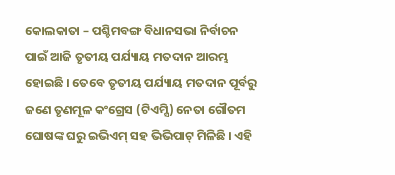କୋଲକାତା – ପଶ୍ଚିମବଙ୍ଗ ବିଧାନସଭା ନିର୍ବାଚନ ପାଇଁ ଆଜି ତୃତୀୟ ପର୍ଯ୍ୟାୟ ମତଦାନ ଆରମ୍ଭ ହୋଇଛି । ତେବେ ତୃତୀୟ ପର୍ଯ୍ୟାୟ ମତଦାନ ପୂର୍ବରୁ ଜଣେ ତୃଣମୂଳ କଂଗ୍ରେସ (ଟିଏମ୍ସି) ନେତା ଗୌତମ ଘୋଷଙ୍କ ଘରୁ ଇଭିଏମ୍ ସହ ଭିଭିପାଟ୍ ମିଳିଛି । ଏହି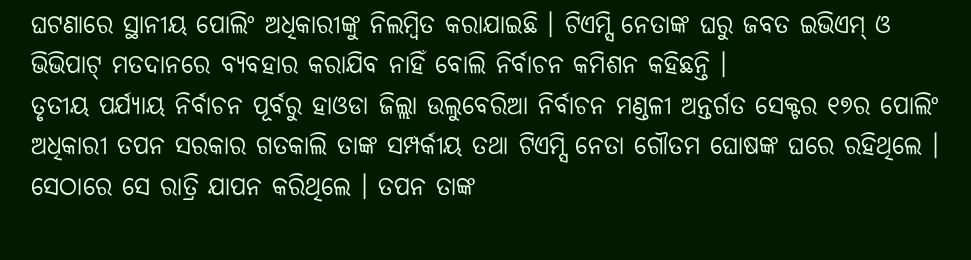ଘଟଣାରେ ସ୍ଥାନୀୟ ପୋଲିଂ ଅଧିକାରୀଙ୍କୁ ନିଲମ୍ବିତ କରାଯାଇଛି । ଟିଏମ୍ସି ନେତାଙ୍କ ଘରୁ ଜବତ ଇଭିଏମ୍ ଓ ଭିଭିପାଟ୍ ମତଦାନରେ ବ୍ୟବହାର କରାଯିବ ନାହିଁ ବୋଲି ନିର୍ବାଚନ କମିଶନ କହିଛନ୍ତି ।
ତୃତୀୟ ପର୍ଯ୍ୟାୟ ନିର୍ବାଚନ ପୂର୍ବରୁ ହାଓଡା ଜିଲ୍ଲା ଉଲୁବେରିଆ ନିର୍ବାଚନ ମଣ୍ଡଳୀ ଅନ୍ତର୍ଗତ ସେକ୍ଟର ୧୭ର ପୋଲିଂ ଅଧିକାରୀ ତପନ ସରକାର ଗତକାଲି ତାଙ୍କ ସମ୍ପର୍କୀୟ ତଥା ଟିଏମ୍ସି ନେତା ଗୌତମ ଘୋଷଙ୍କ ଘରେ ରହିଥିଲେ । ସେଠାରେ ସେ ରାତ୍ରି ଯାପନ କରିଥିଲେ । ତପନ ତାଙ୍କ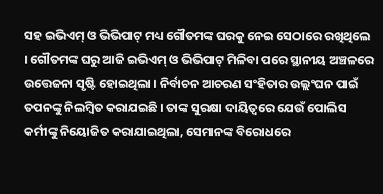ସହ ଇଭିଏମ୍ ଓ ଭିଭିପାଟ୍ ମଧ୍ୟ ଗୌତମଙ୍କ ଘରକୁ ନେଇ ସେଠାରେ ରଖିଥିଲେ । ଗୌତମଙ୍କ ଘରୁ ଆଜି ଇଭିଏମ୍ ଓ ଭିଭିପାଟ୍ ମିଳିବା ପରେ ସ୍ଥାନୀୟ ଅଞ୍ଚଳରେ ଉତ୍ତେଜନା ସୃଷ୍ଟି ହୋଇଥିଲା । ନିର୍ବାଚନ ଆଚରଣ ସଂହିତାର ଉଲ୍ଲଂଘନ ପାଇଁ ତପନଙ୍କୁ ନିଲମ୍ବିତ କରାଯଇଛି । ତାଙ୍କ ସୁରକ୍ଷା ଦାୟିତ୍ୱରେ ଯେଉଁ ପୋଲିସ କର୍ମୀଙ୍କୁ ନିୟୋଜିତ କରାଯାଇଥିଲା, ସେମାନଙ୍କ ବିରୋଧରେ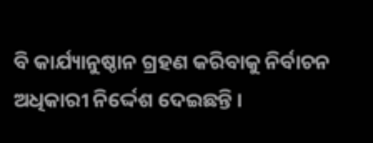ବି କାର୍ଯ୍ୟାନୁଷ୍ଠାନ ଗ୍ରହଣ କରିବାକୁ ନିର୍ବାଚନ ଅଧିକାରୀ ନିର୍ଦ୍ଦେଶ ଦେଇଛନ୍ତି ।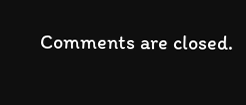Comments are closed.